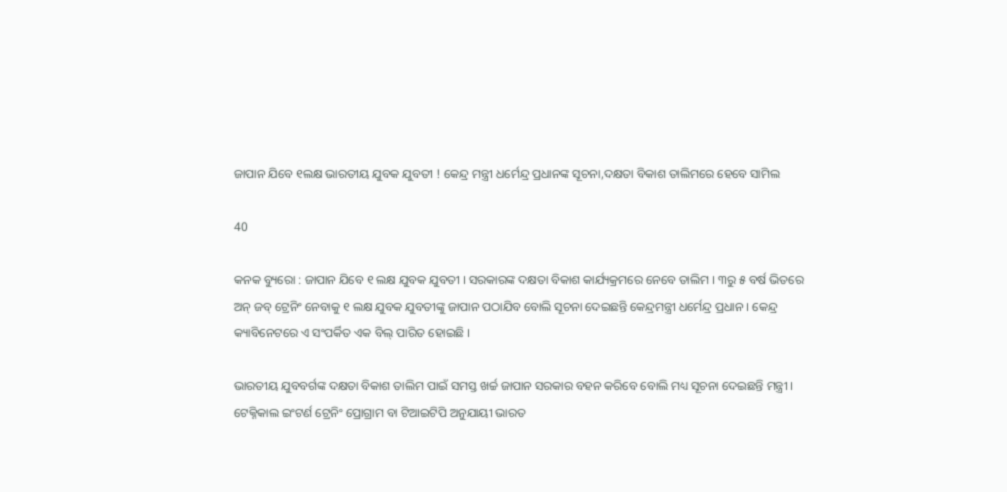ଜାପାନ ଯିବେ ୧ଲକ୍ଷ ଭାରତୀୟ ଯୁବକ ଯୁବତୀ ! କେନ୍ଦ୍ର ମନ୍ତ୍ରୀ ଧର୍ମେନ୍ଦ୍ର ପ୍ରଧାନଙ୍କ ସୂଚନା,ଦକ୍ଷତା ବିକାଶ ତାଲିମରେ ହେବେ ସାମିଲ

40

କନକ ବ୍ୟୁରୋ : ଜାପାନ ଯିବେ ୧ ଲକ୍ଷ ଯୁବକ ଯୁବତୀ । ସରକାରଙ୍କ ଦକ୍ଷତା ବିକାଶ କାର୍ଯ୍ୟକ୍ରମରେ ନେବେ ତାଲିମ । ୩ରୁ ୫ ବର୍ଷ ଭିତରେ ଅନ୍ ଜବ୍ ଟ୍ରେନିଂ ନେବାକୁ ୧ ଲକ୍ଷ ଯୁବକ ଯୁବତୀଙ୍କୁ ଜାପାନ ପଠାଯିବ ବୋଲି ସୂଚନା ଦେଇଛନ୍ତି କେନ୍ଦ୍ରମନ୍ତ୍ରୀ ଧର୍ମେନ୍ଦ୍ର ପ୍ରଧାନ । କେନ୍ଦ୍ର କ୍ୟାବିନେଟରେ ଏ ସଂପର୍କିତ ଏକ ବିଲ୍ ପାରିତ ହୋଇଛି ।

ଭାରତୀୟ ଯୁବବର୍ଗଙ୍କ ଦକ୍ଷତା ବିକାଶ ତାଲିମ ପାଇଁ ସମସ୍ତ ଖର୍ଚ୍ଚ ଜାପାନ ସରକାର ବହନ କରିବେ ବୋଲି ମଧ୍ୟ ସୂଚନା ଦେଇଛନ୍ତି ମନ୍ତ୍ରୀ । ଟେକ୍ନିକାଲ ଇଂଟର୍ଣ ଟ୍ରେନିଂ ପ୍ରୋଗ୍ରାମ ବା ଟିଆଇଟିପି ଅନୁଯାୟୀ ଭାରତ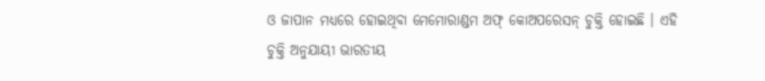ଓ ଜାପାନ ମଧ୍ୟରେ ହୋଇଥିବା ମେମୋରାଣ୍ଡମ ଅଫ୍ କୋଅପରେସନ୍ ଚୁକ୍ତି ହୋଇଛି । ଏହି ଚୁକ୍ତି ଅନୁଯାୟୀ ଭାରତୀୟ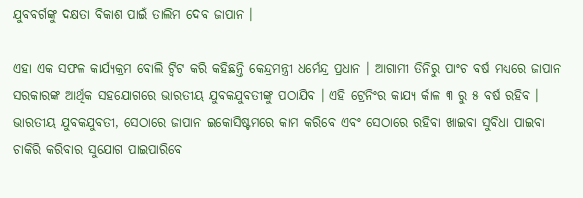ଯୁବବର୍ଗଙ୍କୁ ଦକ୍ଷତା ବିକାଶ ପାଇଁ ତାଲିମ ଦେବ ଜାପାନ ।

ଏହା ଏକ ସଫଳ କାର୍ଯ୍ୟକ୍ରମ ବୋଲି ଟ୍ୱିଟ କରି କହିଛନ୍ତି କେନ୍ଦ୍ରମନ୍ତ୍ରୀ ଧର୍ମେନ୍ଦ୍ର ପ୍ରଧାନ । ଆଗାମୀ ତିନିରୁ ପାଂଚ ବର୍ଷ ମଧ୍ୟରେ ଜାପାନ ସରକାରଙ୍କ ଆର୍ଥିକ ସହଯୋଗରେ ଭାରତୀୟ ଯୁବକଯୁବତୀଙ୍କୁ ପଠାଯିବ । ଏହି ଟ୍ରେନିଂର କାଯ୍ୟ ର୍କାଳ ୩ ରୁ ୫ ବର୍ଷ ରହିବ । ଭାରତୀୟ ଯୁବକଯୁବତୀ, ସେଠାରେ ଜାପାନ ଇକୋସିଷ୍ଟମରେ କାମ କରିବେ ଏବଂ ସେଠାରେ ରହିବା ଖାଇବା ସୁବିଧା ପାଇବା ଚାକିରି କରିବାର ସୁଯୋଗ ପାଇପାରିବେ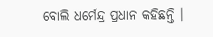ବୋଲି ଧର୍ମେନ୍ଦ୍ର ପ୍ରଧାନ କହିଛନ୍ତି ।